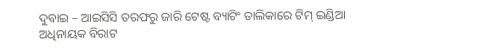ଦୁବାଇ – ଆଇସିସି ତରଫରୁ ଜାରି ଟେଷ୍ଟ ବ୍ୟାଟିଂ ତାଲିକାରେ ଟିମ୍ ଇଣ୍ଡିଆ ଅଧିନାୟକ ବିରାଟ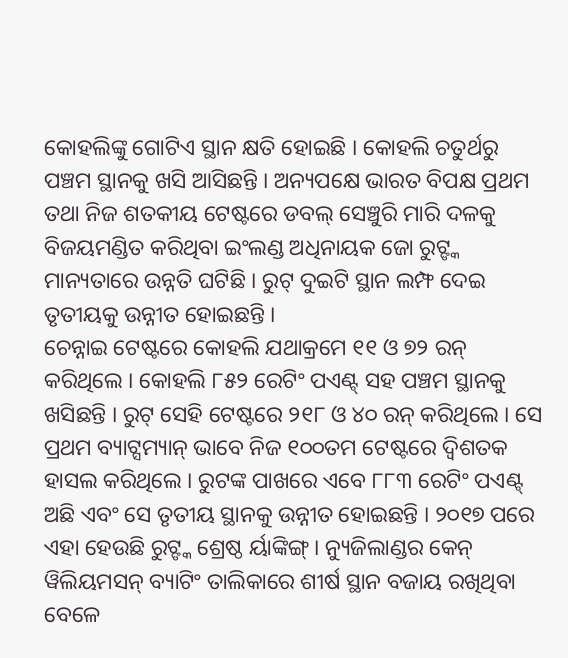କୋହଲିଙ୍କୁ ଗୋଟିଏ ସ୍ଥାନ କ୍ଷତି ହୋଇଛି । କୋହଲି ଚତୁର୍ଥରୁ ପଞ୍ଚମ ସ୍ଥାନକୁ ଖସି ଆସିଛନ୍ତି । ଅନ୍ୟପକ୍ଷେ ଭାରତ ବିପକ୍ଷ ପ୍ରଥମ ତଥା ନିଜ ଶତକୀୟ ଟେଷ୍ଟରେ ଡବଲ୍ ସେଞ୍ଚୁରି ମାରି ଦଳକୁ ବିଜୟମଣ୍ଡିତ କରିଥିବା ଇଂଲଣ୍ଡ ଅଧିନାୟକ ଜୋ ରୁଟ୍ଙ୍କ ମାନ୍ୟତାରେ ଉନ୍ନତି ଘଟିଛି । ରୁଟ୍ ଦୁଇଟି ସ୍ଥାନ ଲମ୍ଫ ଦେଇ ତୃତୀୟକୁ ଉନ୍ନୀତ ହୋଇଛନ୍ତି ।
ଚେନ୍ନାଇ ଟେଷ୍ଟରେ କୋହଲି ଯଥାକ୍ରମେ ୧୧ ଓ ୭୨ ରନ୍ କରିଥିଲେ । କୋହଲି ୮୫୨ ରେଟିଂ ପଏଣ୍ଟ୍ ସହ ପଞ୍ଚମ ସ୍ଥାନକୁ ଖସିଛନ୍ତି । ରୁଟ୍ ସେହି ଟେଷ୍ଟରେ ୨୧୮ ଓ ୪୦ ରନ୍ କରିଥିଲେ । ସେ ପ୍ରଥମ ବ୍ୟାଟ୍ସମ୍ୟାନ୍ ଭାବେ ନିଜ ୧୦୦ତମ ଟେଷ୍ଟରେ ଦ୍ୱିଶତକ ହାସଲ କରିଥିଲେ । ରୁଟଙ୍କ ପାଖରେ ଏବେ ୮୮୩ ରେଟିଂ ପଏଣ୍ଟ୍ ଅଛି ଏବଂ ସେ ତୃତୀୟ ସ୍ଥାନକୁ ଉନ୍ନୀତ ହୋଇଛନ୍ତି । ୨୦୧୭ ପରେ ଏହା ହେଉଛି ରୁଟ୍ଙ୍କ ଶ୍ରେଷ୍ଠ ର୍ୟାଙ୍କିଙ୍ଗ୍ । ନ୍ୟୁଜିଲାଣ୍ଡର କେନ୍ ୱିଲିୟମସନ୍ ବ୍ୟାଟିଂ ତାଲିକାରେ ଶୀର୍ଷ ସ୍ଥାନ ବଜାୟ ରଖିଥିବା ବେଳେ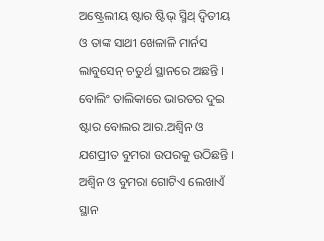ଅଷ୍ଟ୍ରେଲୀୟ ଷ୍ଟାର ଷ୍ଟିଭ୍ ସ୍ମିଥ୍ ଦ୍ୱିତୀୟ ଓ ତାଙ୍କ ସାଥୀ ଖେଳାଳି ମାର୍ନସ ଲାବୁସେନ୍ ଚତୁର୍ଥ ସ୍ଥାନରେ ଅଛନ୍ତି ।
ବୋଲିଂ ତାଲିକାରେ ଭାରତର ଦୁଇ ଷ୍ଟାର ବୋଲର ଆର.ଅଶ୍ୱିନ ଓ ଯଶପ୍ରୀତ ବୁମରା ଉପରକୁ ଉଠିଛନ୍ତି । ଅଶ୍ୱିନ ଓ ବୁମରା ଗୋଟିଏ ଲେଖାଏଁ ସ୍ଥାନ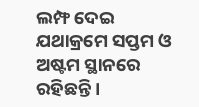ଲମ୍ଫ ଦେଇ ଯଥାକ୍ରମେ ସପ୍ତମ ଓ ଅଷ୍ଟମ ସ୍ଥାନରେ ରହିଛନ୍ତି ।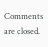Comments are closed.